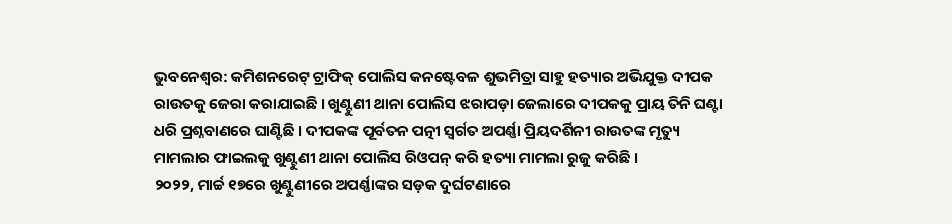ଭୁବନେଶ୍ୱର: କମିଶନରେଟ୍ ଟ୍ରାଫିକ୍ ପୋଲିସ କନଷ୍ଟେବଳ ଶୁଭମିତ୍ରା ସାହୁ ହତ୍ୟାର ଅଭିଯୁକ୍ତ ଦୀପକ ରାଉତକୁ ଜେରା କରାଯାଇଛି । ଖୁଣ୍ଟୁଣୀ ଥାନା ପୋଲିସ ଝରାପଡ଼ା ଜେଲାରେ ଦୀପକକୁ ପ୍ରାୟ ତିନି ଘଣ୍ଟା ଧରି ପ୍ରଶ୍ନବାଣରେ ଘାଣ୍ଟିଛି । ଦୀପକଙ୍କ ପୂର୍ବତନ ପତ୍ନୀ ସ୍ୱର୍ଗତ ଅପର୍ଣ୍ଣା ପ୍ରିୟଦର୍ଶିନୀ ରାଉତଙ୍କ ମୃତ୍ୟୁ ମାମଲାର ଫାଇଲକୁ ଖୁଣ୍ଟୁଣୀ ଥାନା ପୋଲିସ ରିଓପନ୍ କରି ହତ୍ୟା ମାମଲା ରୁଜୁ କରିଛି ।
୨୦୨୨, ମାର୍ଚ୍ଚ ୧୭ରେ ଖୁଣ୍ଟୁଣୀରେ ଅପର୍ଣ୍ଣାଙ୍କର ସଡ଼କ ଦୁର୍ଘଟଣାରେ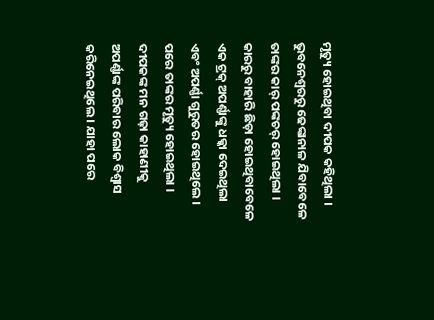ମୃତ୍ୟୁ ହୋଇଥିବା ଦୀପକ କହିଥିଲା । ଭୁବନେଶ୍ଵରରୁ ଢେଙ୍କାନାଳ ଯିବାବେଳେ ତାଙ୍କର କାର୍ ପଙ୍କଚର୍ ହୋଇଥିଲା । କାରରୁ ବାହାରି ଛିଡ଼ା ହୋଇଥିବାବେଳେ ଏକ ଟ୍ରକ୍ ଅପର୍ଣ୍ଣାଙ୍କୁ ଧକ୍କା ଦେଇଥିଲା ଏବଂ ଅପର୍ଣ୍ଣା ଗୁରୁତର ହୋଇଥିଲେ । ପରେ ତାଙ୍କର ମୃତ୍ୟୁ ହୋଇଥିଲା । ଦୀପକଙ୍କ ମନ ଗଢ଼ା କାହାଣୀକୁ ଅପର୍ଣ୍ଣାଙ୍କ ପରିବାର ଲୋକ ବିଶ୍ୱାସ କରିନେଇଥିଲେ । ଯାହା ପରେ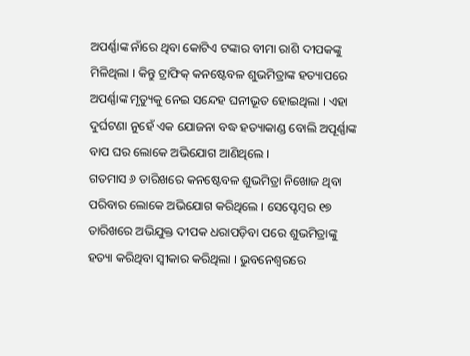ଅପର୍ଣ୍ଣାଙ୍କ ନାଁରେ ଥିବା କୋଟିଏ ଟଙ୍କାର ବୀମା ରାଶି ଦୀପକଙ୍କୁ ମିଳିଥିଲା । କିନ୍ତୁ ଟ୍ରାଫିକ୍ କନଷ୍ଟେବଳ ଶୁଭମିତ୍ରାଙ୍କ ହତ୍ୟାପରେ ଅପର୍ଣ୍ଣାଙ୍କ ମୃତ୍ୟୁକୁ ନେଇ ସନ୍ଦେହ ଘନୀଭୂତ ହୋଇଥିଲା । ଏହା ଦୁର୍ଘଟଣା ନୁହେଁ ଏକ ଯୋଜନା ବଦ୍ଧ ହତ୍ୟାକାଣ୍ଡ ବୋଲି ଅପୂର୍ଣ୍ଣାଙ୍କ ବାପ ଘର ଲୋକେ ଅଭିଯୋଗ ଆଣିଥିଲେ ।
ଗତମାସ ୬ ତାରିଖରେ କନଷ୍ଟେବଳ ଶୁଭମିତ୍ରା ନିଖୋଜ ଥିବା ପରିବାର ଲୋକେ ଅଭିଯୋଗ କରିଥିଲେ । ସେପ୍ଟେମ୍ବର ୧୭ ତାରିଖରେ ଅଭିଯୁକ୍ତ ଦୀପକ ଧରାପଡ଼ିବା ପରେ ଶୁଭମିତ୍ରାଙ୍କୁ ହତ୍ୟା କରିଥିବା ସ୍ୱୀକାର କରିଥିଲା । ଭୁବନେଶ୍ୱରରେ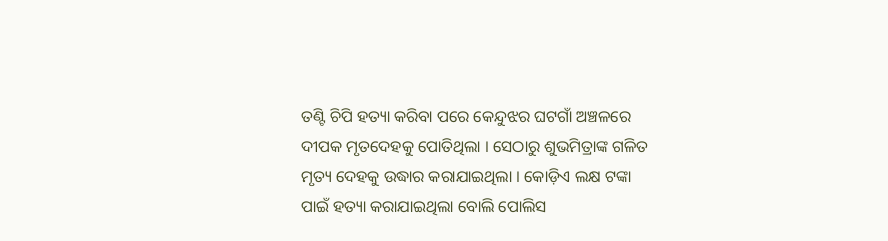ତଣ୍ଟି ଚିପି ହତ୍ୟା କରିବା ପରେ କେନ୍ଦୁଝର ଘଟଗାଁ ଅଞ୍ଚଳରେ ଦୀପକ ମୃତଦେହକୁ ପୋତିଥିଲା । ସେଠାରୁ ଶୁଭମିତ୍ରାଙ୍କ ଗଳିତ ମୃତ୍ୟ ଦେହକୁ ଉଦ୍ଧାର କରାଯାଇଥିଲା । କୋଡ଼ିଏ ଲକ୍ଷ ଟଙ୍କା ପାଇଁ ହତ୍ୟା କରାଯାଇଥିଲା ବୋଲି ପୋଲିସ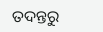ତଦନ୍ତରୁ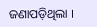ଜଣାପଡ଼ିଥିଲା ।